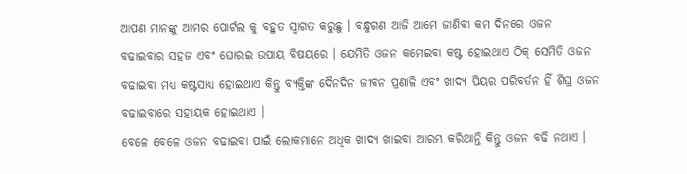ଆପଣ ମାନଙ୍କୁ ଆମର ପୋର୍ଟଲ କୁ ବହୁତ ସ୍ୱାଗତ କରୁଛୁ । ବନ୍ଧୁଗଣ ଆଜି ଆମେ ଜାଣିବା କମ ଦିନରେ ଓଜନ ବଢାଇବାର ସହଜ ଏବଂ ଘୋରଇ ଉପାୟ ବିଷୟରେ । ଯେମିତି ଓଜନ କମେଇବା କଷ୍ଟ ହୋଇଥାଏ ଠିକ୍ ସେମିତି ଓଜନ ବଢାଇବା ମଧ୍ୟ କଷ୍ଟସାଧ୍ୟ ହୋଇଥାଏ କିନ୍ତୁ ବ୍ୟକ୍ତିଙ୍କ ଦୈନଦିନ ଜୀବନ ପ୍ରଣାଳି ଏବଂ ଖାଦ୍ୟ ପିୟର ପରିବର୍ତନ ହିଁ ଶିଘ୍ର ଓଜନ ବଢାଇବାରେ ସହାୟକ ହୋଇଥାଏ ।
ବେଳେ ବେଳେ ଓଜନ ବଢାଇବା ପାଇଁ ଲୋକମାନେ ଅଧିକ ଖାଦ୍ୟ ଖାଇବା ଆରମ୍ଭ କରିଥାନ୍ତି କିନ୍ତୁ ଓଜନ ବଢି ନଥାଏ ।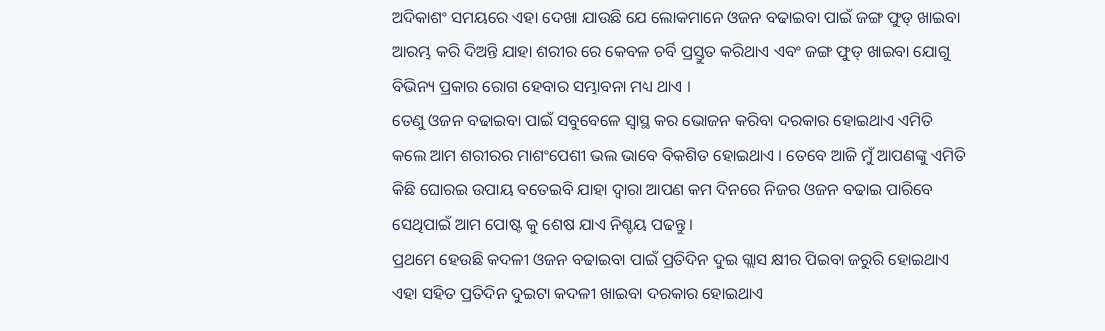ଅଦିକାଶଂ ସମୟରେ ଏହା ଦେଖା ଯାଉଛି ଯେ ଲୋକମାନେ ଓଜନ ବଢାଇବା ପାଇଁ ଜଙ୍ଗ ଫୁଡ୍ ଖାଇବା ଆରମ୍ଭ କରି ଦିଅନ୍ତି ଯାହା ଶରୀର ରେ କେବଳ ଚର୍ବି ପ୍ରସ୍ତୁତ କରିଥାଏ ଏବଂ ଜଙ୍ଗ ଫୁଡ୍ ଖାଇବା ଯୋଗୁ ବିଭିନ୍ୟ ପ୍ରକାର ରୋଗ ହେବାର ସମ୍ଭାବନା ମଧ୍ୟ ଥାଏ ।
ତେଣୁ ଓଜନ ବଢାଇବା ପାଇଁ ସବୁବେଳେ ସ୍ୱାସ୍ଥ କର ଭୋଜନ କରିବା ଦରକାର ହୋଇଥାଏ ଏମିତି କଲେ ଆମ ଶରୀରର ମାଶଂପେଶୀ ଭଲ ଭାବେ ବିକଶିତ ହୋଇଥାଏ । ତେବେ ଆଜି ମୁଁ ଆପଣଙ୍କୁ ଏମିତି କିଛି ଘୋରଇ ଉପାୟ ବତେଇବି ଯାହା ଦ୍ୱାରା ଆପଣ କମ ଦିନରେ ନିଜର ଓଜନ ବଢାଇ ପାରିବେ ସେଥିପାଇଁ ଆମ ପୋଷ୍ଟ କୁ ଶେଷ ଯାଏ ନିଶ୍ଚୟ ପଢନ୍ତୁ ।
ପ୍ରଥମେ ହେଉଛି କଦଳୀ ଓଜନ ବଢାଇବା ପାଇଁ ପ୍ରତିଦିନ ଦୁଇ ଗ୍ଲାସ କ୍ଷୀର ପିଇବା ଜରୁରି ହୋଇଥାଏ ଏହା ସହିତ ପ୍ରତିଦିନ ଦୁଇଟା କଦଳୀ ଖାଇବା ଦରକାର ହୋଇଥାଏ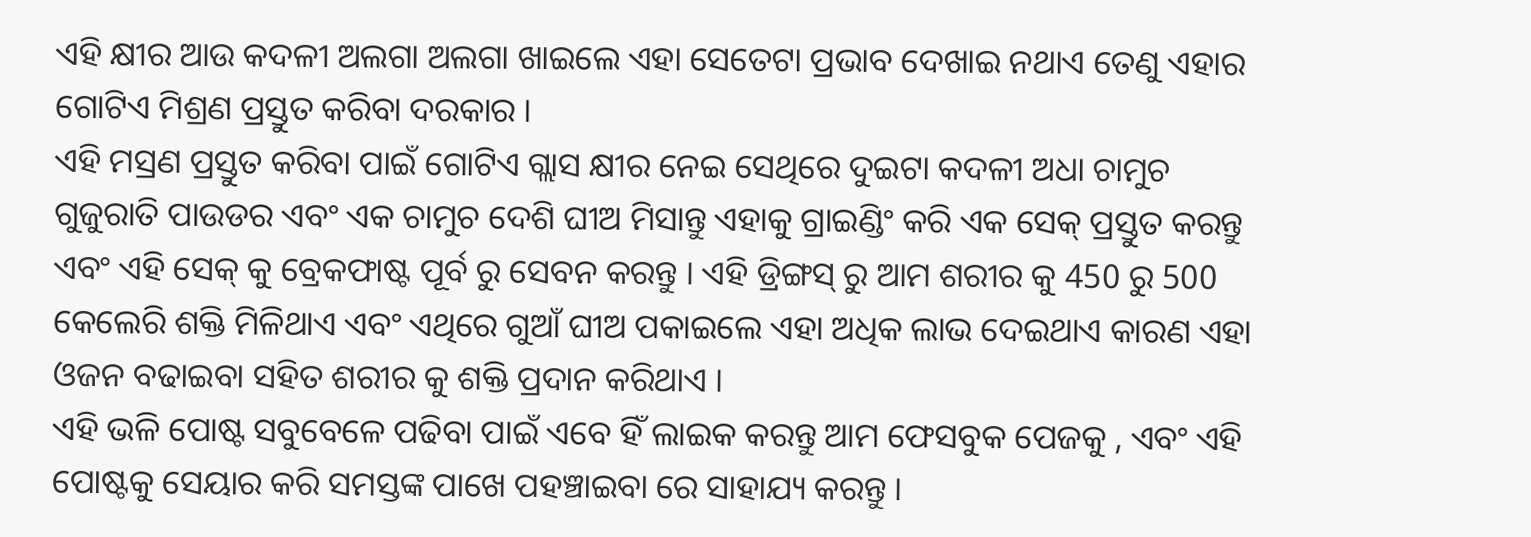ଏହି କ୍ଷୀର ଆଉ କଦଳୀ ଅଲଗା ଅଲଗା ଖାଇଲେ ଏହା ସେତେଟା ପ୍ରଭାବ ଦେଖାଇ ନଥାଏ ତେଣୁ ଏହାର ଗୋଟିଏ ମିଶ୍ରଣ ପ୍ରସ୍ତୁତ କରିବା ଦରକାର ।
ଏହି ମସ୍ରଣ ପ୍ରସ୍ତୁତ କରିବା ପାଇଁ ଗୋଟିଏ ଗ୍ଲାସ କ୍ଷୀର ନେଇ ସେଥିରେ ଦୁଇଟା କଦଳୀ ଅଧା ଚାମୁଚ ଗୁଜୁରାତି ପାଉଡର ଏବଂ ଏକ ଚାମୁଚ ଦେଶି ଘୀଅ ମିସାନ୍ତୁ ଏହାକୁ ଗ୍ରାଇଣ୍ଡିଂ କରି ଏକ ସେକ୍ ପ୍ରସ୍ତୁତ କରନ୍ତୁ ଏବଂ ଏହି ସେକ୍ କୁ ବ୍ରେକଫାଷ୍ଟ ପୂର୍ବ ରୁ ସେବନ କରନ୍ତୁ । ଏହି ଡ୍ରିଙ୍ଗସ୍ ରୁ ଆମ ଶରୀର କୁ 450 ରୁ 500 କେଲେରି ଶକ୍ତି ମିଳିଥାଏ ଏବଂ ଏଥିରେ ଗୁଆଁ ଘୀଅ ପକାଇଲେ ଏହା ଅଧିକ ଲାଭ ଦେଇଥାଏ କାରଣ ଏହା ଓଜନ ବଢାଇବା ସହିତ ଶରୀର କୁ ଶକ୍ତି ପ୍ରଦାନ କରିଥାଏ ।
ଏହି ଭଳି ପୋଷ୍ଟ ସବୁବେଳେ ପଢିବା ପାଇଁ ଏବେ ହିଁ ଲାଇକ କରନ୍ତୁ ଆମ ଫେସବୁକ ପେଜକୁ , ଏବଂ ଏହି ପୋଷ୍ଟକୁ ସେୟାର କରି ସମସ୍ତଙ୍କ ପାଖେ ପହଞ୍ଚାଇବା ରେ ସାହାଯ୍ୟ କରନ୍ତୁ ।